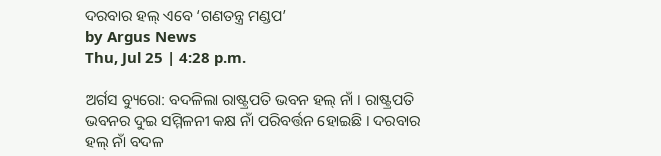ଦରବାର ହଲ୍‌ ଏବେ ‘ଗଣତନ୍ତ୍ର ମଣ୍ଡପ’
by Argus News
Thu, Jul 25 | 4:28 p.m.

ଅର୍ଗସ ବ୍ୟୁରୋ: ବଦଳିଲା ରାଷ୍ଟ୍ରପତି ଭବନ ହଲ୍‌ ନାଁ । ରାଷ୍ଟ୍ରପତି ଭବନର ଦୁଇ ସମ୍ମିଳନୀ କକ୍ଷ ନାଁ ପରିବର୍ତ୍ତନ ହୋଇଛି । ଦରବାର ହଲ୍‌ ନାଁ ବଦଳ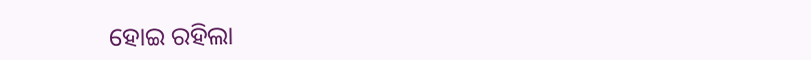ହୋଇ ରହିଲା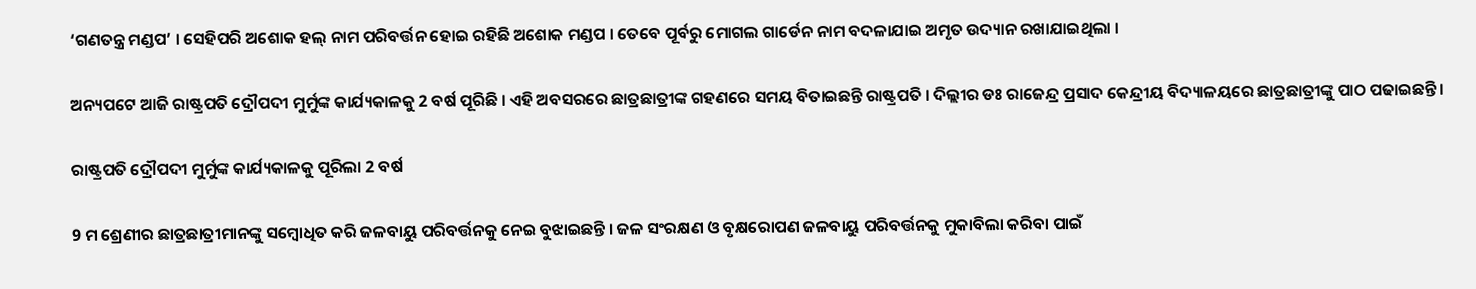‘ଗଣତନ୍ତ୍ର ମଣ୍ଡପ’ । ସେହିପରି ଅଶୋକ ହଲ୍‌ ନାମ ପରିବର୍ତ୍ତନ ହୋଇ ରହିଛି ଅଶୋକ ମଣ୍ଡପ । ତେବେ ପୂର୍ବରୁ ମୋଗଲ ଗାର୍ଡେନ ନାମ ବଦଳାଯାଇ ଅମୃତ ଉଦ୍ୟାନ ରଖାଯାଇଥିଲା ।

ଅନ୍ୟପଟେ ଆଜି ରାଷ୍ଟ୍ରପତି ଦ୍ରୌପଦୀ ମୁର୍ମୁଙ୍କ କାର୍ଯ୍ୟକାଳକୁ 2 ବର୍ଷ ପୂରିଛି । ଏହି ଅବସରରେ ଛାତ୍ରଛାତ୍ରୀଙ୍କ ଗହଣରେ ସମୟ ବିତାଇଛନ୍ତି ରାଷ୍ଟ୍ରପତି । ଦିଲ୍ଲୀର ଡଃ ରାଜେନ୍ଦ୍ର ପ୍ରସାଦ କେନ୍ଦ୍ରୀୟ ବିଦ୍ୟାଳୟରେ ଛାତ୍ରଛାତ୍ରୀଙ୍କୁ ପାଠ ପଢାଇଛନ୍ତି ।

ରାଷ୍ଟ୍ରପତି ଦ୍ରୌପଦୀ ମୁର୍ମୁଙ୍କ କାର୍ଯ୍ୟକାଳକୁ ପୂରିଲା 2 ବର୍ଷ

9 ମ ଶ୍ରେଣୀର ଛାତ୍ରଛାତ୍ରୀମାନଙ୍କୁ ସମ୍ବୋଧିତ କରି ଜଳବାୟୁ ପରିବର୍ତ୍ତନକୁ ନେଇ ବୁଝାଇଛନ୍ତି । ଜଳ ସଂରକ୍ଷଣ ଓ ବୃକ୍ଷରୋପଣ ଜଳବାୟୁ ପରିବର୍ତ୍ତନକୁ ମୁକାବିଲା କରିବା ପାଇଁ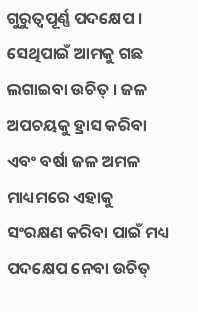ଗୁରୁତ୍ୱପୂର୍ଣ୍ଣ ପଦକ୍ଷେପ । ସେଥିପାଇଁ ଆମକୁ ଗଛ ଲଗାଇବା ଉଚିତ୍ । ଜଳ ଅପଚୟକୁ ହ୍ରାସ କରିବା ଏବଂ ବର୍ଷା ଜଳ ଅମଳ ମାଧ୍ୟମରେ ଏହାକୁ ସଂରକ୍ଷଣ କରିବା ପାଇଁ ମଧ୍ୟ ପଦକ୍ଷେପ ନେବା ଉଚିତ୍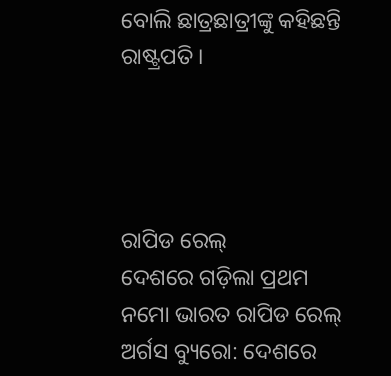ବୋଲି ଛାତ୍ରଛାତ୍ରୀଙ୍କୁ କହିଛନ୍ତି ରାଷ୍ଟ୍ରପତି ।




ରାପିଡ ରେଲ୍
ଦେଶରେ ଗଡ଼ିଲା ପ୍ରଥମ ନମୋ ଭାରତ ରାପିଡ ରେଲ୍
ଅର୍ଗସ ବ୍ୟୁରୋ: ଦେଶରେ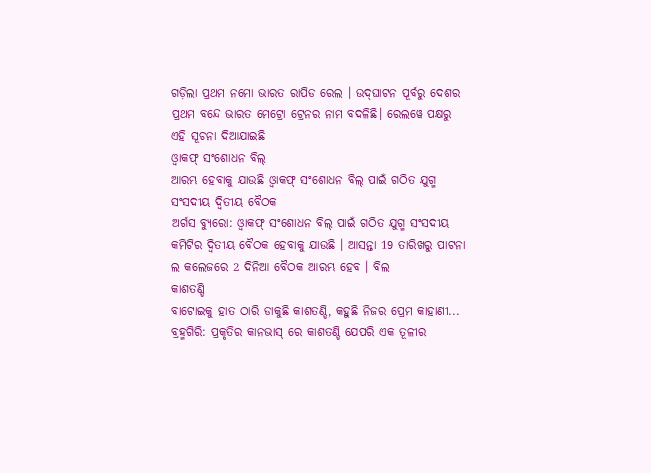ଗଡ଼ିଲା ପ୍ରଥମ ନମୋ ଭାରତ ରାପିଡ ରେଲ । ଉଦ୍‌ଘାଟନ ପୂର୍ବରୁ ଦେଶର ପ୍ରଥମ ବନ୍ଦେ ଭାରତ ମେଟ୍ରୋ ଟ୍ରେନର ନାମ ବଦଳିଛି। ରେଲୱେ ପକ୍ଷରୁ ଏହି ସୂଚନା ଦିଆଯାଇଛି
ଓ୍ବାକଫ୍ ସଂଶୋଧନ ବିଲ୍
ଆରମ୍ଭ ହେବାକୁ ଯାଉଛି ଓ୍ବାକଫ୍ ସଂଶୋଧନ ବିଲ୍ ପାଇଁ ଗଠିତ ଯୁଗ୍ମ ସଂସଦୀୟ ଦ୍ବିତୀୟ ବୈଠକ
ଅର୍ଗସ ବ୍ୟୁରୋ: ଓ୍ବାକଫ୍ ସଂଶୋଧନ ବିଲ୍ ପାଇଁ ଗଠିତ ଯୁଗ୍ମ ସଂସଦୀୟ କମିଟିର ଦ୍ବିତୀୟ ବୈଠକ ହେବାକୁ ଯାଉଛି । ଆସନ୍ତା 19 ତାରିଖରୁ ପାଟନା ଲ କଲେଜରେ 2 ଦିନିଆ ବୈଠକ ଆରମ୍ଭ ହେବ । ବିଲ
କାଶତଣ୍ଡି
ବାଟୋଇକୁ ହାତ ଠାରି ଡାକୁଛି କାଶତଣ୍ଡି, କହୁଛି ନିଜର ପ୍ରେମ କାହାଣୀ...
ବ୍ରହ୍ମଗିରି: ପ୍ରକୃତିର କାନଭାସ୍ ରେ କାଶତଣ୍ଡି ଯେପରି ଏକ ତୂଳୀର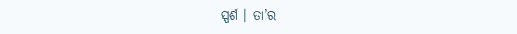ସ୍ପର୍ଶ । ତା’ର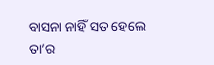ବାସନା ନାହିଁ ସତ ହେଲେ ତା’ର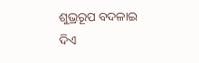ଶୁଭ୍ରରୂପ ବଦଳାଇ ଦିଏ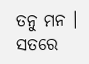ତନୁ ମନ । ସତରେ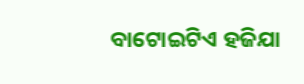ବାଟୋଇଟିଏ ହଜିଯା